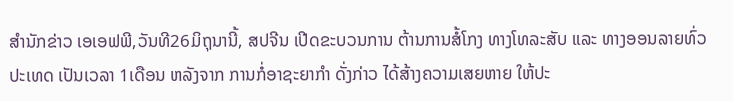ສຳນັກຂ່າວ ເອເອຟພີ,ວັນທີ26ມິຖຸນານີ້, ສປຈີນ ເປີດຂະບວນການ ຕ້ານການສໍ້ໂກງ ທາງໂທລະສັບ ແລະ ທາງອອນລາຍທົ່ວປະເທດ ເປັນເວລາ 1ເດືອນ ຫລັງຈາກ ການກໍ່ອາຊະຍາກໍາ ດັ່ງກ່າວ ໄດ້ສ້າງຄວາມເສຍຫາຍ ໃຫ້ປະ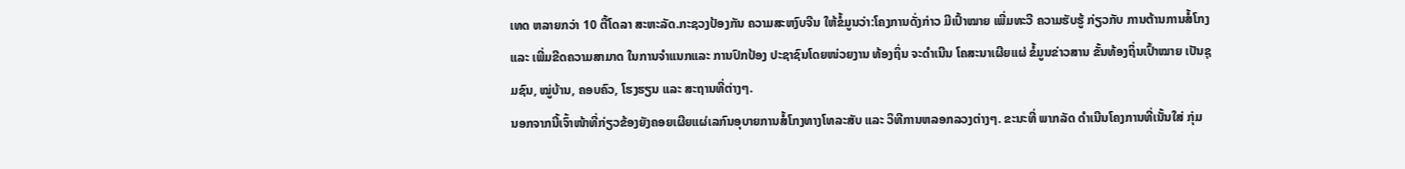ເທດ ຫລາຍກວ່າ 10 ຕື້ໂດລາ ສະຫະລັດ.ກະຊວງປ້ອງກັນ ຄວາມສະຫງົບຈີນ ໃຫ້ຂໍ້ມູນວ່າ:ໂຄງການດັ່ງກ່າວ ມີເປົ້າໝາຍ ເພີ່ມທະວີ ຄວາມຮັບຮູ້ ກ່ຽວກັບ ການຕ້ານການສໍ້ໂກງແລະ ເພີ່ມຂີດຄວາມສາມາດ ໃນການຈໍາແນກແລະ ການປົກປ້ອງ ປະຊາຊົນໂດຍໜ່ວຍງານ ທ້ອງຖິ່ນ ຈະດຳເນີນ ໂຄສະນາເຜີຍແຜ່ ຂໍ້ມູນຂ່າວສານ ຂັ້ນທ້ອງຖິ່ນເປົ້າໝາຍ ເປັນຊຸມຊົນ, ໝູ່ບ້ານ, ຄອບຄົວ, ໂຮງຮຽນ ແລະ ສະຖານທີ່ຕ່າງໆ.
ນອກຈາກນີ້ເຈົ້າໜ້າທີ່ກ່ຽວຂ້ອງຍັງຄອຍເຜີຍແຜ່ເລກົນອຸບາຍການສໍ້ໂກງທາງໂທລະສັບ ແລະ ວິທີການຫລອກລວງຕ່າງໆ. ຂະນະທີ່ ພາກລັດ ດຳເນີນໂຄງການທີ່ເນັ້ນໃສ່ ກຸ່ມ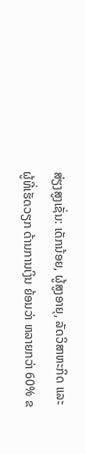ສ່ຽງສູງເຊັ່ນ: ເດັກນ້ອຍ, ຜູ້ສູງອາຍຸ, ລັດວິສາຫະກິດ ແລະ ຜູ້ທີ່ເຮັດວຽກ ດ້ານການເງິນ ຍ້ອນວ່າ ຫລາຍກວ່າ 60% ຂ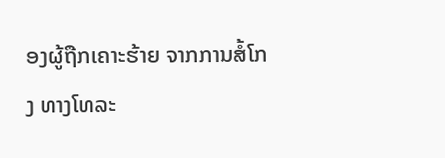ອງຜູ້ຖືກເຄາະຮ້າຍ ຈາກການສໍ້ໂກງ ທາງໂທລະ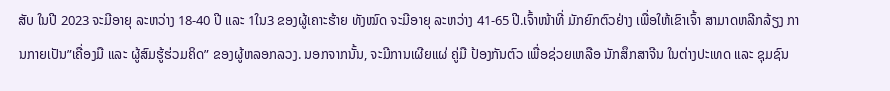ສັບ ໃນປີ 2023 ຈະມີອາຍຸ ລະຫວ່າງ 18-40 ປີ ແລະ 1ໃນ3 ຂອງຜູ້ເຄາະຮ້າຍ ທັງໝົດ ຈະມີອາຍຸ ລະຫວ່າງ 41-65 ປີ.ເຈົ້າໜ້າທີ່ ມັກຍົກຕົວຢ່າງ ເພື່ອໃຫ້ເຂົາເຈົ້າ ສາມາດຫລີກລ້ຽງ ການກາຍເປັນ”ເຄື່ອງມື ແລະ ຜູ້ສົມຮູ້ຮ່ວມຄິດ” ຂອງຜູ້ຫລອກລວງ. ນອກຈາກນັ້ນ, ຈະມີການເຜີຍແຜ່ ຄູ່ມື ປ້ອງກັນຕົວ ເພື່ອຊ່ວຍເຫລືອ ນັກສຶກສາຈີນ ໃນຕ່າງປະເທດ ແລະ ຊຸມຊົນ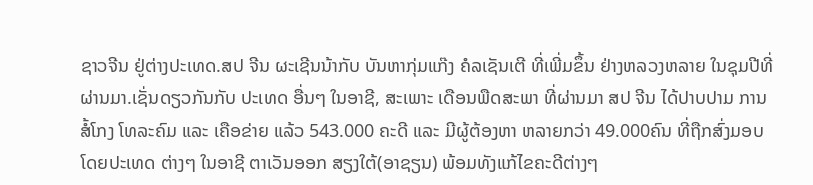ຊາວຈີນ ຢູ່ຕ່າງປະເທດ.ສປ ຈີນ ຜະເຊີນນ້າກັບ ບັນຫາກຸ່ມແກ໊ງ ຄໍລເຊັນເຕີ ທີ່ເພີ່ມຂຶ້ນ ຢ່າງຫລວງຫລາຍ ໃນຊຸມປີທີ່ຜ່ານມາ.ເຊັ່ນດຽວກັນກັບ ປະເທດ ອື່ນໆ ໃນອາຊີ, ສະເພາະ ເດືອນພືດສະພາ ທີ່ຜ່ານມາ ສປ ຈີນ ໄດ້ປາບປາມ ການສໍ້ໂກງ ໂທລະຄົມ ແລະ ເຄືອຂ່າຍ ແລ້ວ 543.000 ຄະດີ ແລະ ມີຜູ້ຕ້ອງຫາ ຫລາຍກວ່າ 49.000ຄົນ ທີ່ຖືກສົ່ງມອບ ໂດຍປະເທດ ຕ່າງໆ ໃນອາຊີ ຕາເວັນອອກ ສຽງໃຕ້(ອາຊຽນ) ພ້ອມທັງແກ້ໄຂຄະດີຕ່າງໆ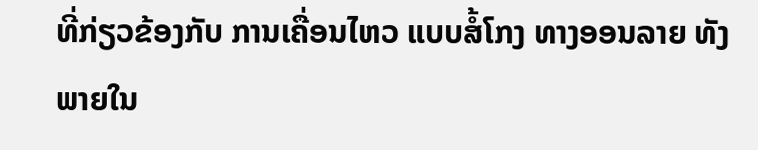ທີ່ກ່ຽວຂ້ອງກັບ ການເຄື່ອນໄຫວ ແບບສໍ້ໂກງ ທາງອອນລາຍ ທັງພາຍໃນ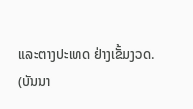ແລະຕາງປະເທດ ຢ່າງເຂັ້ມງວດ.
(ບັນນາ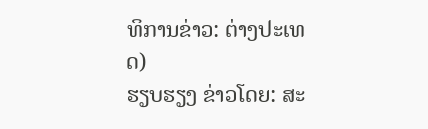ທິການຂ່າວ: ຕ່າງປະເທດ)
ຮຽບຮຽງ ຂ່າວໂດຍ: ສະ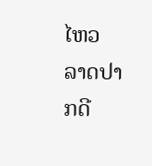ໄຫວ ລາດປາກດີ